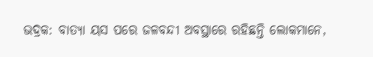ଭଦ୍ରକ: ବାତ୍ୟା ୟସ ପରେ ଜଳବନ୍ଦୀ ଅବସ୍ଥାରେ ରହିଛନ୍ତି ଲୋକମାନେ,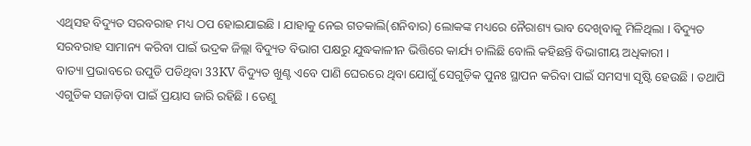ଏଥିସହ ବିଦ୍ୟୁତ ସରବରାହ ମଧ୍ୟ ଠପ ହୋଇଯାଇଛି । ଯାହାକୁ ନେଇ ଗତକାଲି(ଶନିବାର) ଲୋକଙ୍କ ମଧ୍ୟରେ ନୈରାଶ୍ୟ ଭାବ ଦେଖିବାକୁ ମିଳିଥିଲା । ବିଦ୍ୟୁତ ସରବରାହ ସାମାନ୍ୟ କରିବା ପାଇଁ ଭଦ୍ରକ ଜିଲ୍ଲା ବିଦ୍ୟୁତ ବିଭାଗ ପକ୍ଷରୁ ଯୁଦ୍ଧକାଳୀନ ଭିତ୍ତିରେ କାର୍ଯ୍ୟ ଚାଲିଛି ବୋଲି କହିଛନ୍ତି ବିଭାଗୀୟ ଅଧିକାରୀ ।
ବାତ୍ୟା ପ୍ରଭାବରେ ଉପୁଡି ପଡିଥିବା 33KV ବିଦ୍ୟୁତ ଖୁଣ୍ଟ ଏବେ ପାଣି ଘେରରେ ଥିବା ଯୋଗୁଁ ସେଗୁଡ଼ିକ ପୁନଃ ସ୍ଥାପନ କରିବା ପାଇଁ ସମସ୍ୟା ସୃଷ୍ଟି ହେଉଛି । ତଥାପି ଏଗୁଡିକ ସଜାଡ଼ିବା ପାଇଁ ପ୍ରୟାସ ଜାରି ରହିଛି । ତେଣୁ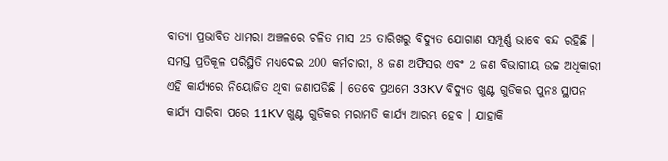ବାତ୍ୟା ପ୍ରଭାବିତ ଧାମରା ଅଞ୍ଚଳରେ ଚଳିତ ମାସ 25 ତାରିଖରୁ ବିଦ୍ୟୁତ ଯୋଗାଣ ସମ୍ପୂର୍ଣ୍ଣ ଭାବେ ବନ୍ଦ ରହିଛି ।
ସମସ୍ତ ପ୍ରତିକୂଳ ପରିସ୍ଥିତି ମଧ୍ୟଦେଇ 200 କର୍ମଚାରୀ, 8 ଜଣ ଅଫିସର ଏବଂ 2 ଜଣ ବିଭାଗୀୟ ଉଚ୍ଚ ଅଧିକାରୀ ଏହି କାର୍ଯ୍ୟରେ ନିୟୋଜିତ ଥିବା ଜଣାପଡିଛି । ତେବେ ପ୍ରଥମେ 33KV ବିଦ୍ୟୁତ ଖୁଣ୍ଟ ଗୁଡିକର ପୁନଃ ସ୍ଥାପନ କାର୍ଯ୍ୟ ସାରିବା ପରେ 11KV ଖୁଣ୍ଟ ଗୁଡିକର ମରାମତି କାର୍ଯ୍ୟ ଆରମ୍ଭ ହେବ । ଯାହାକି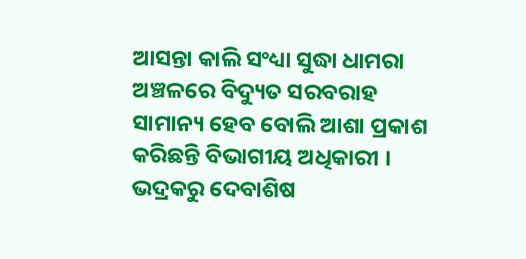ଆସନ୍ତା କାଲି ସଂଧ୍ୟା ସୁଦ୍ଧା ଧାମରା ଅଞ୍ଚଳରେ ବିଦ୍ୟୁତ ସରବରାହ ସାମାନ୍ୟ ହେବ ବୋଲି ଆଶା ପ୍ରକାଶ କରିଛନ୍ତି ବିଭାଗୀୟ ଅଧିକାରୀ ।
ଭଦ୍ରକରୁ ଦେବାଶିଷ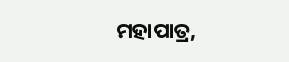ମହାପାତ୍ର,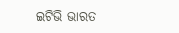ଇଟିଭି ଭାରତ